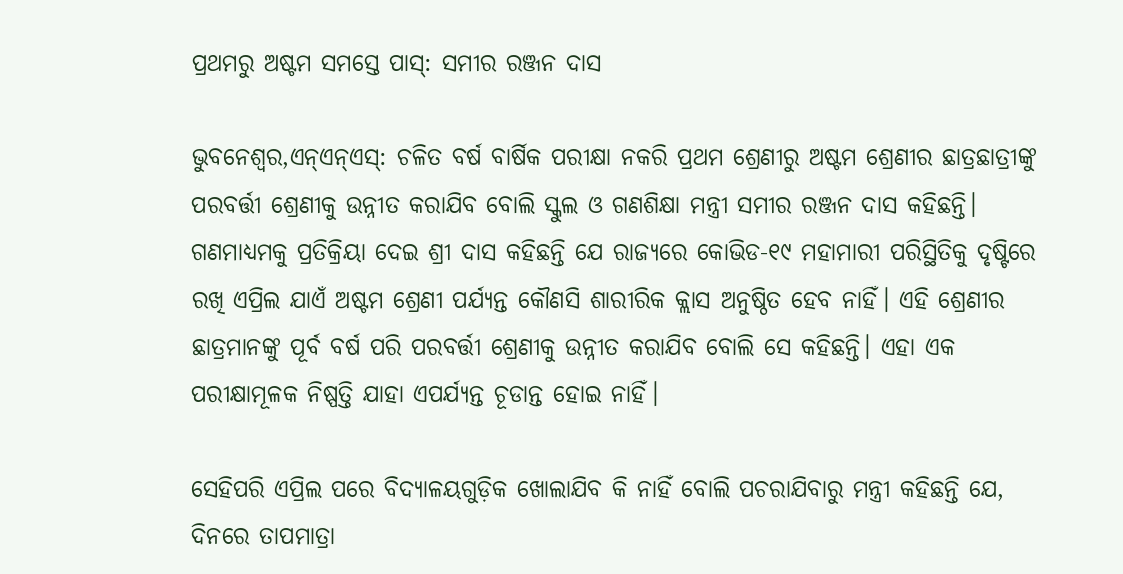ପ୍ରଥମରୁ ଅଷ୍ଟମ ସମସ୍ତେ ପାସ୍: ସମୀର ରଞ୍ଜନ ଦାସ

ଭୁବନେଶ୍ୱର,ଏନ୍ଏନ୍ଏସ୍: ଚଳିତ ବର୍ଷ ବାର୍ଷିକ ପରୀକ୍ଷା ନକରି ପ୍ରଥମ ଶ୍ରେଣୀରୁ ଅଷ୍ଟମ ଶ୍ରେଣୀର ଛାତ୍ରଛାତ୍ରୀଙ୍କୁ ପରବର୍ତ୍ତୀ ଶ୍ରେଣୀକୁ ଉନ୍ନୀତ କରାଯିବ ବୋଲି ସ୍କୁଲ ଓ ଗଣଶିକ୍ଷା ମନ୍ତ୍ରୀ ସମୀର ରଞ୍ଜନ ଦାସ କହିଛନ୍ତି। ଗଣମାଧ୍ୟମକୁ ପ୍ରତିକ୍ରିୟା ଦେଇ ଶ୍ରୀ ଦାସ କହିଛନ୍ତି ଯେ ରାଜ୍ୟରେ କୋଭିଡ-୧୯ ମହାମାରୀ ପରିସ୍ଥିତିକୁ ଦୃଷ୍ଟିରେ ରଖି ଏପ୍ରିଲ ଯାଏଁ ଅଷ୍ଟମ ଶ୍ରେଣୀ ପର୍ଯ୍ୟନ୍ତ କୌଣସି ଶାରୀରିକ କ୍ଲାସ ଅନୁଷ୍ଠିତ ହେବ ନାହିଁ। ଏହି ଶ୍ରେଣୀର ଛାତ୍ରମାନଙ୍କୁ ପୂର୍ବ ବର୍ଷ ପରି ପରବର୍ତ୍ତୀ ଶ୍ରେଣୀକୁ ଉନ୍ନୀତ କରାଯିବ ବୋଲି ସେ କହିଛନ୍ତି। ଏହା ଏକ ପରୀକ୍ଷାମୂଳକ ନିଷ୍ପତ୍ତି ଯାହା ଏପର୍ଯ୍ୟନ୍ତ ଚୂଡାନ୍ତ ହୋଇ ନାହିଁ।

ସେହିପରି ଏପ୍ରିଲ ପରେ ବିଦ୍ୟାଳୟଗୁଡ଼ିକ ଖୋଲାଯିବ କି ନାହିଁ ବୋଲି ପଚରାଯିବାରୁ ମନ୍ତ୍ରୀ କହିଛନ୍ତି ଯେ, ଦିନରେ ତାପମାତ୍ରା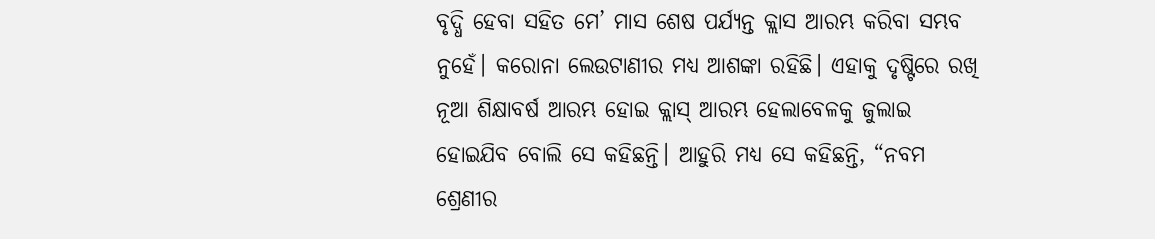ବୃଦ୍ଧି ହେବା ସହିତ ମେ’ ମାସ ଶେଷ ପର୍ଯ୍ୟନ୍ତ କ୍ଲାସ ଆରମ୍ଭ କରିବା ସମ୍ଭବ ନୁହେଁ। କରୋନା ଲେଉଟାଣୀର ମଧ୍ୟ ଆଶଙ୍କା ରହିଛି। ଏହାକୁ ଦୃଷ୍ଟିରେ ରଖି ନୂଆ ଶିକ୍ଷାବର୍ଷ ଆରମ୍ଭ ହୋଇ କ୍ଲାସ୍ ଆରମ୍ଭ ହେଲାବେଳକୁ ଜୁଲାଇ ହୋଇଯିବ ବୋଲି ସେ କହିଛନ୍ତି। ଆହୁରି ମଧ୍ୟ ସେ କହିଛନ୍ତି, “ନବମ ଶ୍ରେଣୀର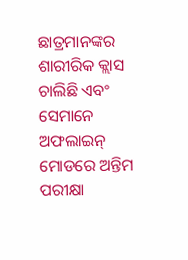ଛାତ୍ରମାନଙ୍କର ଶାରୀରିକ କ୍ଲାସ ଚାଲିଛି ଏବଂ ସେମାନେ ଅଫଲାଇନ୍ ମୋଡରେ ଅନ୍ତିମ ପରୀକ୍ଷା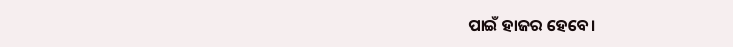ପାଇଁ ହାଜର ହେବେ।